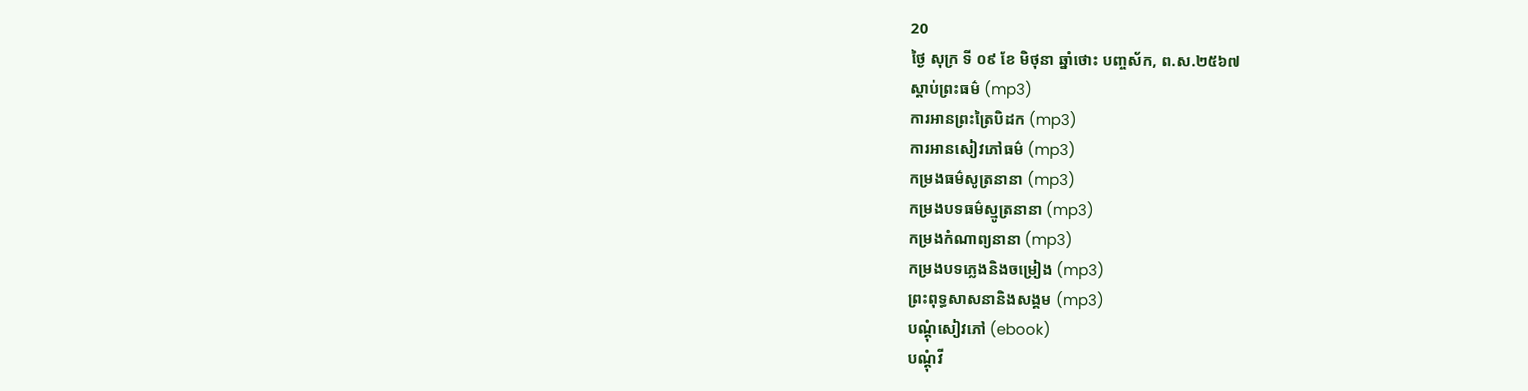20
ថ្ងៃ សុក្រ ទី ០៩ ខែ មិថុនា ឆ្នាំថោះ បញ្ចស័ក, ព.ស.២៥៦៧
ស្តាប់ព្រះធម៌ (mp3)
ការអានព្រះត្រៃបិដក (mp3)
ការអានសៀវភៅធម៌ (mp3)
កម្រងធម៌សូត្រនានា (mp3)
កម្រងបទធម៌ស្មូត្រនានា (mp3)
កម្រងកំណាព្យនានា (mp3)
កម្រងបទភ្លេងនិងចម្រៀង (mp3)
ព្រះពុទ្ធសាសនានិងសង្គម (mp3)
បណ្តុំសៀវភៅ (ebook)
បណ្តុំវី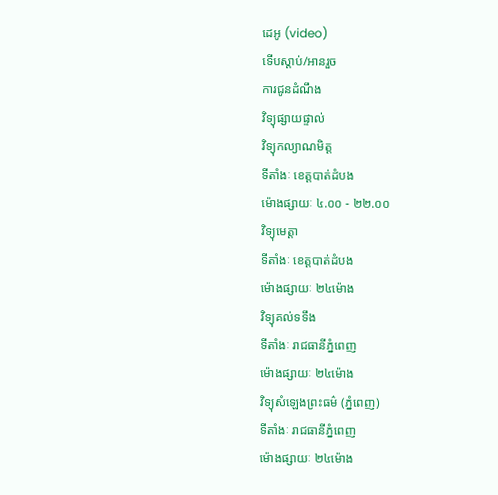ដេអូ (video)
ទើបស្តាប់/អានរួច
ការជូនដំណឹង
វិទ្យុផ្សាយផ្ទាល់
វិទ្យុកល្យាណមិត្ត
ទីតាំងៈ ខេត្តបាត់ដំបង
ម៉ោងផ្សាយៈ ៤.០០ - ២២.០០
វិទ្យុមេត្តា
ទីតាំងៈ ខេត្តបាត់ដំបង
ម៉ោងផ្សាយៈ ២៤ម៉ោង
វិទ្យុគល់ទទឹង
ទីតាំងៈ រាជធានីភ្នំពេញ
ម៉ោងផ្សាយៈ ២៤ម៉ោង
វិទ្យុសំឡេងព្រះធម៌ (ភ្នំពេញ)
ទីតាំងៈ រាជធានីភ្នំពេញ
ម៉ោងផ្សាយៈ ២៤ម៉ោង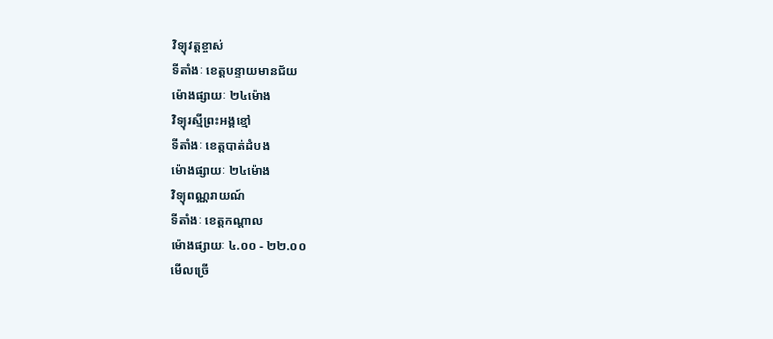វិទ្យុវត្តខ្ចាស់
ទីតាំងៈ ខេត្តបន្ទាយមានជ័យ
ម៉ោងផ្សាយៈ ២៤ម៉ោង
វិទ្យុរស្មីព្រះអង្គខ្មៅ
ទីតាំងៈ ខេត្តបាត់ដំបង
ម៉ោងផ្សាយៈ ២៤ម៉ោង
វិទ្យុពណ្ណរាយណ៍
ទីតាំងៈ ខេត្តកណ្តាល
ម៉ោងផ្សាយៈ ៤.០០ - ២២.០០
មើលច្រើ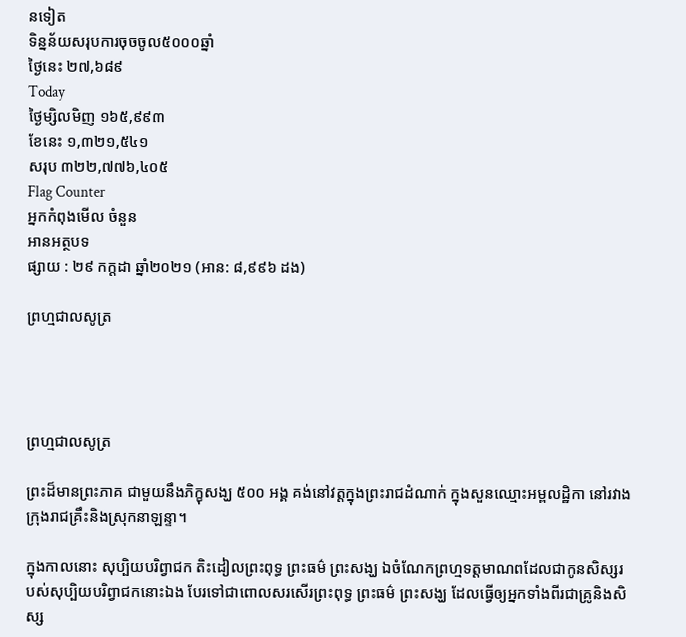នទៀត
ទិន្នន័យសរុបការចុចចូល៥០០០ឆ្នាំ
ថ្ងៃនេះ ២៧,៦៨៩
Today
ថ្ងៃម្សិលមិញ ១៦៥,៩៩៣
ខែនេះ ១,៣២១,៥៤១
សរុប ៣២២,៧៧៦,៤០៥
Flag Counter
អ្នកកំពុងមើល ចំនួន
អានអត្ថបទ
ផ្សាយ : ២៩ កក្តដា ឆ្នាំ២០២១ (អាន: ៨,៩៩៦ ដង)

ព្រហ្មជាលសូត្រ




ព្រហ្មជាលសូត្រ

ព្រះដ៏មានព្រះភាគ ជាមួយនឹងភិក្ខុសង្ឃ ៥០០ អង្គ គង់នៅវត្តក្នុងព្រះរាជដំណាក់ ក្នុងសួនឈ្មោះអម្ពលដ្ឋិកា នៅរវាងក្រុងរាជគ្រឹះនិងស្រុកនាឡន្ទា។

ក្នុងកាលនោះ សុប្បិយបរិព្វាជក តិះដៀលព្រះពុទ្ធ ព្រះធម៌ ព្រះសង្ឃ ឯចំណែកព្រហ្មទត្តមាណពដែលជាកូនសិស្សរបស់សុប្បិយបរិព្វាជកនោះឯង បែរទៅជាពោលសរសើរព្រះពុទ្ធ ព្រះធម៌ ព្រះសង្ឃ ដែលធ្វើឲ្យអ្នកទាំងពីរជាគ្រូនិងសិស្ស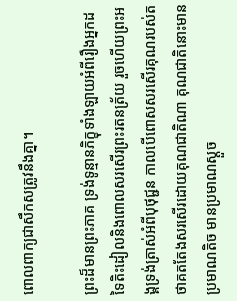ពោលពាក្យជាសឹកសត្រូវនឹងគ្នា។

ព្រះដ៏មានព្រះភាគ ទ្រង់ទូន្មានភិក្ខុទាំងឡាយអំពីរឿងអ្នកដទៃតិះដៀលនិងពោលសរសើរព្រះរតនត្រ័យ រួចហើយព្រះអង្គទ្រង់ត្រាស់អំពីបុថុជ្ជន កាលបើពោសសរសើរគុណរបស់តថាគតតែងសរសើរដោយគុណជាតិណា គុណជាតិនោះមានប្រមាណតិច មានប្រមាណស្ដួច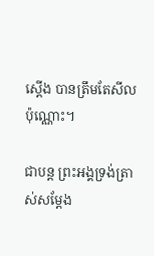ស្ដើង បានត្រឹមតែសីលប៉ុណ្ណោះ។

ជាបន្ត ព្រះអង្គទ្រង់ត្រាស់សម្ដែង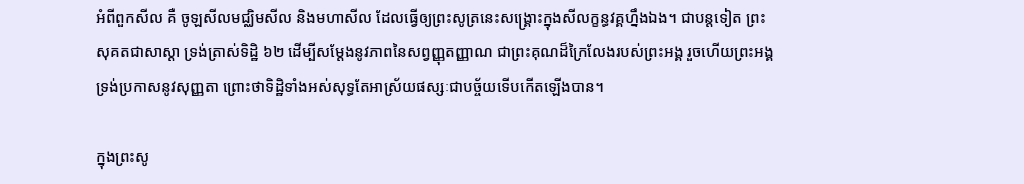អំពីពួកសីល គឺ ចូឡសីលមជ្ឈិមសីល និងមហាសីល ដែលធ្វើឲ្យព្រះសូត្រនេះសង្គ្រោះក្នុងសីលក្ខន្ធវគ្គហ្នឹងឯង។ ជាបន្តទៀត ព្រះសុគតជាសាស្ដា ទ្រង់ត្រាស់ទិដ្ឋិ ៦២ ដើម្បីសម្ដែងនូវភាពនៃសព្វញ្ញុតញ្ញាណ ជាព្រះគុណដ៏ក្រៃលែងរបស់ព្រះអង្គ រួចហើយព្រះអង្គទ្រង់ប្រកាសនូវសុញ្ញតា ព្រោះថាទិដ្ឋិទាំងអស់សុទ្ធតែអាស្រ័យផស្សៈជាបច្ច័យទើបកើតឡើងបាន។

ក្នុងព្រះសូ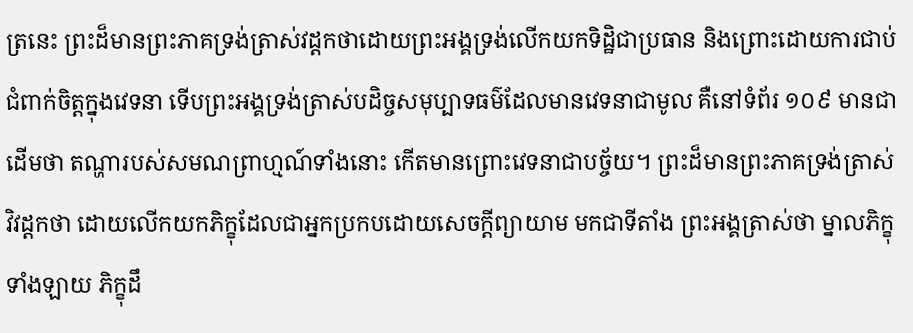ត្រនេះ ព្រះដ៏មានព្រះភាគទ្រង់ត្រាស់វដ្ដកថាដោយព្រះអង្គទ្រង់លើកយកទិដ្ឋិជាប្រធាន និងព្រោះដោយការជាប់ជំពាក់ចិត្តក្នុងវេទនា ទើបព្រះអង្គទ្រង់ត្រាស់បដិច្ចសមុប្បាទធម៌ដែលមានវេទនាជាមូល គឺនៅទំព័រ ១០៩ មានជាដើមថា តណ្ហារបស់សមណព្រាហ្មណ៍ទាំងនោះ កើតមានព្រោះវេទនាជាបច្ច័យ។ ព្រះដ៏មានព្រះភាគទ្រង់ត្រាស់វិវដ្ដកថា ដោយលើកយកភិក្ខុដែលជាអ្នកប្រកបដោយសេចក្ដីព្យាយាម មកជាទីតាំង ព្រះអង្គត្រាស់ថា ម្នាលភិក្ខុទាំងឡាយ ភិក្ខុដឹ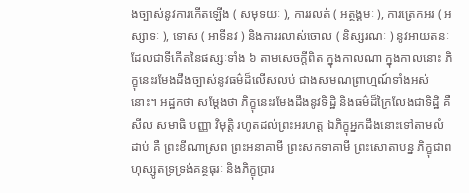ងច្បាស់នូវការកើតឡើង ( សមុទយៈ ), ការរលត់ ( អត្ថង្គមៈ ), ការត្រេកអរ ( អស្សាទៈ ), ទោស ( អាទីនវ ) និងការរលាស់ចោល ( និស្សរណៈ ) នូវអាយតនៈដែលជាទីកើតនៃផស្សៈទាំង ៦ តាមសេចក្ដីពិត ក្នុងកាលណា ក្នុងកាលនោះ ភិក្ខុនេះរមែងដឹងច្បាស់នូវធម៌ដ៏លើសលប់ ជាងសមណព្រាហ្មណ៍ទាំងអស់នោះ។ អដ្ឋកថា សម្ដែងថា ភិក្ខុនេះរមែងដឹងនូវទិដ្ឋិ និងធម៌ដ៏ក្រៃលែងជាទិដ្ឋិ គឺ សីល សមាធិ បញ្ញា វិមុត្តិ រហូតដល់ព្រះអរហត្ត ឯភិក្ខុអ្នកដឹងនោះទៅតាមលំដាប់ គឺ ព្រះខីណាស្រព ព្រះអនាគាមី ព្រះសកទាគាមី ព្រះសោតាបន្ន ភិក្ខុជាពហុស្សូតទ្រទ្រង់គន្ថធុរៈ និងភិក្ខុប្រារ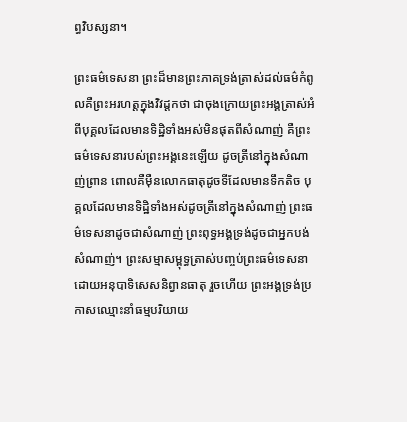ព្ធវិបស្សនា។

ព្រះធម៌ទេសនា ព្រះដ៏មានព្រះភាគទ្រង់ត្រាស់ដល់ធម៌កំពូលគឺព្រះអរហត្តក្នុងវិវដ្ដកថា ជាចុងក្រោយព្រះអង្គត្រាស់អំពីបុគ្គលដែលមានទិដ្ឋិទាំងអស់មិនផុតពីសំណាញ់ គឺព្រះធម៌ទេសនារបស់ព្រះអង្គនេះឡើយ ដូចត្រីនៅក្នុងសំណាញ់ព្រាន ពោលគឺម៉ឺនលោកធាតុដូចទីដែលមានទឹកតិច បុគ្គលដែលមានទិដ្ឋិទាំងអស់ដូចត្រីនៅក្នុងសំណាញ់ ព្រះធម៌ទេសនាដូចជាសំណាញ់ ព្រះពុទ្ធអង្គទ្រង់ដូចជាអ្នកបង់សំណាញ់។ ព្រះសម្មាសម្ពុទ្ធត្រាស់បញ្ចប់ព្រះធម៌ទេសនាដោយអនុបាទិសេសនិព្វានធាតុ រួចហើយ ព្រះអង្គទ្រង់ប្រកាសឈ្មោះនាំធម្មបរិយាយ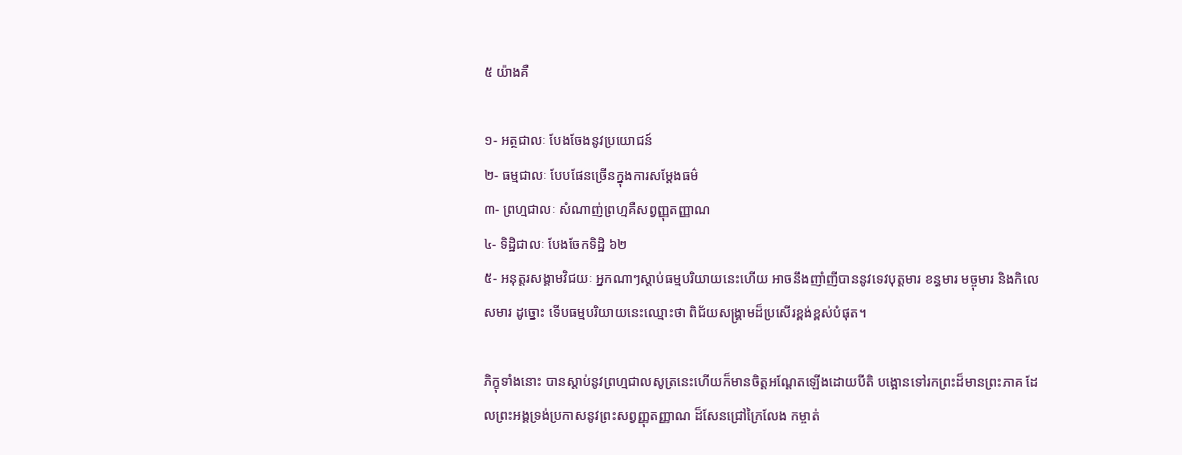៥ យ៉ាងគឺ

១- អត្ថជាលៈ បែងចែងនូវប្រយោជន៍
២- ធម្មជាលៈ បែបផែនច្រើនក្នុងការសម្ដែងធម៌
៣- ព្រហ្មជាលៈ សំណាញ់ព្រហ្មគឺសព្វញ្ញុតញ្ញាណ
៤- ទិដ្ឋិជាលៈ បែងចែកទិដ្ឋិ ៦២
៥- អនុត្តរសង្គាមវិជយៈ អ្នកណាៗស្ដាប់ធម្មបរិយាយនេះហើយ អាចនឹងញាំញីបាននូវទេវបុត្តមារ ខន្ធមារ មច្ចុមារ និងកិលេសមារ ដូច្នោះ ទើបធម្មបរិយាយនេះឈ្មោះថា ពិជ័យសង្គ្រាមដ៏ប្រសើរខ្ពង់ខ្ពស់បំផុត។

ភិក្ខុទាំងនោះ បានស្ដាប់នូវព្រហ្មជាលសូត្រនេះហើយក៏មានចិត្តអណ្ដែតឡើងដោយបីតិ បង្អោនទៅរកព្រះដ៏មានព្រះភាគ ដែលព្រះអង្គទ្រង់ប្រកាសនូវព្រះសព្វញ្ញុតញ្ញាណ ដ៏សែនជ្រៅក្រៃលែង កម្ចាត់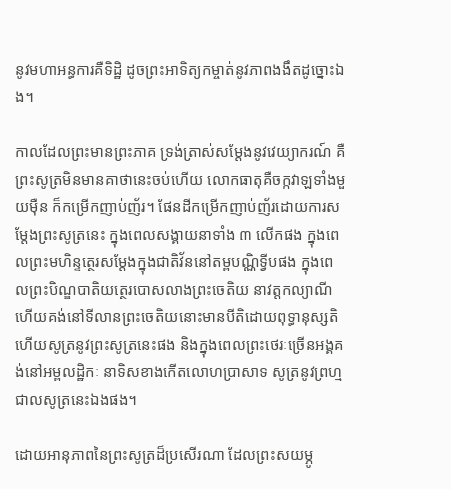នូវមហាអន្ធការគឺទិដ្ឋិ ដូចព្រះអាទិត្យកម្ចាត់នូវភាពងងឹតដូច្នោះឯង។

កាលដែលព្រះមានព្រះភាគ ទ្រង់ត្រាស់សម្ដែងនូវវេយ្យាករណ៍ គឺព្រះសូត្រមិនមានគាថានេះចប់ហើយ លោកធាតុគឺចក្កវាឡទាំងមួយម៉ឺន ក៏កម្រើកញាប់ញ័រ។ ផែនដីកម្រើកញាប់ញ័រដោយការសម្ដែងព្រះសូត្រនេះ ក្នុងពេលសង្គាយនាទាំង ៣ លើកផង ក្នុងពេលព្រះមហិន្ទត្ថេរសម្ដែងក្នុងជាតិវ័ននៅតម្ពបណ្ណិទ្វីបផង ក្នុងពេលព្រះបិណ្ឌបាតិយត្ថេរបោសលាងព្រះចេតិយ នាវត្តកល្យាណី ហើយគង់នៅទីលានព្រះចេតិយនោះមានបីតិដោយពុទ្ធានុស្សតិ ហើយសូត្រនូវព្រះសូត្រនេះផង និងក្នុងពេលព្រះថេរៈច្រើនអង្គគង់នៅអម្ពលដ្ឋិកៈ នាទិសខាងកើតលោហប្រាសាទ សូត្រនូវព្រហ្មជាលសូត្រនេះឯងផង។

ដោយអានុភាពនៃព្រះសូត្រដ៏ប្រសើរណា ដែលព្រះសយម្ភូ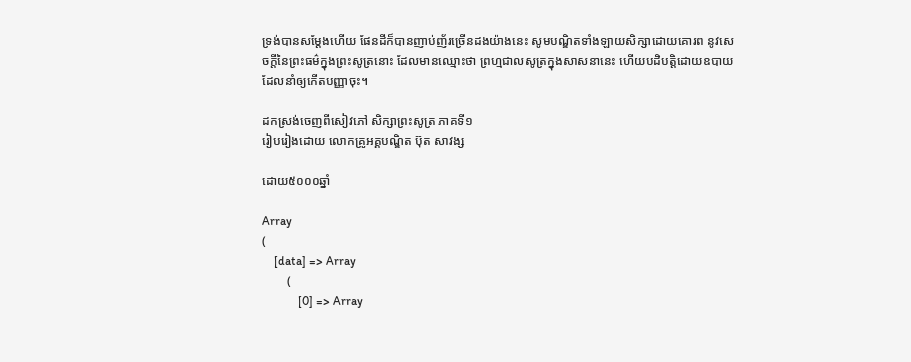ទ្រង់បានសម្ដែងហើយ ផែនដីក៏បានញាប់ញ័រច្រើនដងយ៉ាងនេះ សូមបណ្ឌិតទាំងឡាយសិក្សាដោយគោរព នូវសេចក្ដីនៃព្រះធម៌ក្នុងព្រះសូត្រនោះ ដែលមានឈ្មោះថា ព្រហ្មជាលសូត្រក្នុងសាសនានេះ ហើយបដិបត្តិដោយឧបាយដែលនាំឲ្យកើតបញ្ញាចុះ។

ដកស្រង់ចេញពីសៀវភៅ សិក្សាព្រះសូត្រ ភាគទី១
រៀបរៀងដោយ លោកគ្រូអគ្គបណ្ឌិត ប៊ុត សាវង្ស

ដោយ៥០០០ឆ្នាំ

Array
(
    [data] => Array
        (
            [0] => Array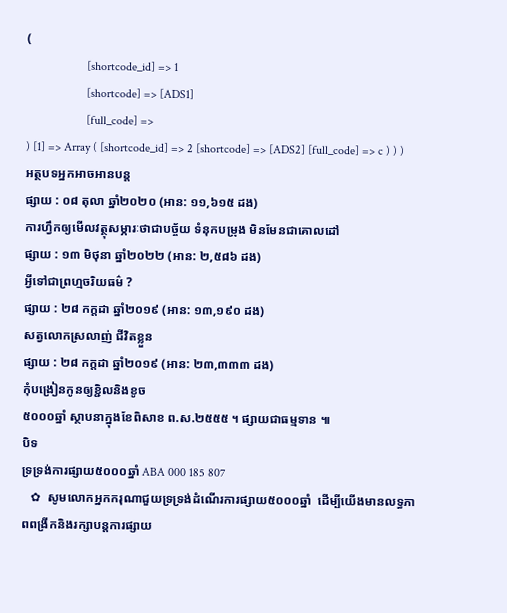(
                    [shortcode_id] => 1
                    [shortcode] => [ADS1]
                    [full_code] =>
) [1] => Array ( [shortcode_id] => 2 [shortcode] => [ADS2] [full_code] => c ) ) )
អត្ថបទអ្នកអាចអានបន្ត
ផ្សាយ : ០៨ តុលា ឆ្នាំ២០២០ (អាន: ១១,៦១៥ ដង)
ការហ្វឹកឲ្យមើលវត្ថុសម្ភារៈថាជាបច្ច័យ ទំនុកបម្រុង មិនមែនជាគោលដៅ
ផ្សាយ : ១៣ មិថុនា ឆ្នាំ២០២២ (អាន: ២,៥៨៦ ដង)
អ្វីទៅជាព្រហ្មចរិយធម៌ ?
ផ្សាយ : ២៨ កក្តដា ឆ្នាំ២០១៩ (អាន: ១៣,១៩០ ដង)
សត្វលោកស្រលាញ់ ជីវិតខ្លួន
ផ្សាយ : ២៨ កក្តដា ឆ្នាំ២០១៩ (អាន: ២៣,៣៣៣ ដង)
កុំបង្រៀនកូនឲ្យខ្ជិលនិងខូច
៥០០០ឆ្នាំ ស្ថាបនាក្នុងខែពិសាខ ព.ស.២៥៥៥ ។ ផ្សាយជាធម្មទាន ៕
បិទ
ទ្រទ្រង់ការផ្សាយ៥០០០ឆ្នាំ ABA 000 185 807
   ✿  សូមលោកអ្នកករុណាជួយទ្រទ្រង់ដំណើរការផ្សាយ៥០០០ឆ្នាំ  ដើម្បីយើងមានលទ្ធភាពពង្រីកនិងរក្សាបន្តការផ្សាយ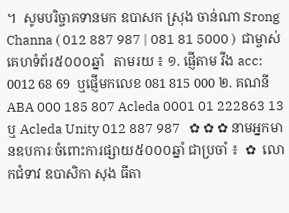។  សូមបរិច្ចាគទានមក ឧបាសក ស្រុង ចាន់ណា Srong Channa ( 012 887 987 | 081 81 5000 )  ជាម្ចាស់គេហទំព័រ៥០០០ឆ្នាំ   តាមរយ ៖ ១. ផ្ញើតាម វីង acc: 0012 68 69  ឬផ្ញើមកលេខ 081 815 000 ២. គណនី ABA 000 185 807 Acleda 0001 01 222863 13 ឬ Acleda Unity 012 887 987   ✿ ✿ ✿ នាមអ្នកមានឧបការៈចំពោះការផ្សាយ៥០០០ឆ្នាំ ជាប្រចាំ ៖  ✿  លោកជំទាវ ឧបាសិកា សុង ធីតា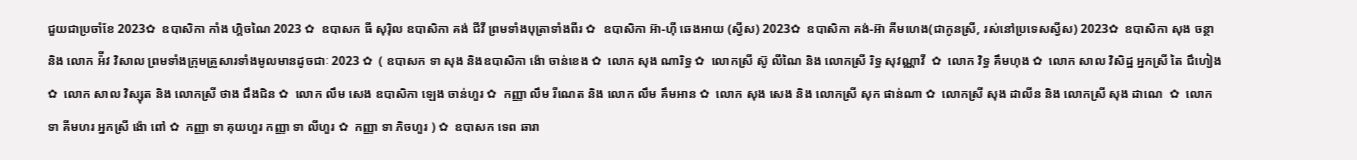ជួយជាប្រចាំខែ 2023✿  ឧបាសិកា កាំង ហ្គិចណៃ 2023 ✿  ឧបាសក ធី សុរ៉ិល ឧបាសិកា គង់ ជីវី ព្រមទាំងបុត្រាទាំងពីរ ✿  ឧបាសិកា អ៊ា-ហុី ឆេងអាយ (ស្វីស) 2023✿  ឧបាសិកា គង់-អ៊ា គីមហេង(ជាកូនស្រី, រស់នៅប្រទេសស្វីស) 2023✿  ឧបាសិកា សុង ចន្ថា និង លោក អ៉ីវ វិសាល ព្រមទាំងក្រុមគ្រួសារទាំងមូលមានដូចជាៈ 2023 ✿  ( ឧបាសក ទា សុង និងឧបាសិកា ង៉ោ ចាន់ខេង ✿  លោក សុង ណារិទ្ធ ✿  លោកស្រី ស៊ូ លីណៃ និង លោកស្រី រិទ្ធ សុវណ្ណាវី  ✿  លោក វិទ្ធ គឹមហុង ✿  លោក សាល វិសិដ្ឋ អ្នកស្រី តៃ ជឹហៀង ✿  លោក សាល វិស្សុត និង លោកស្រី ថាង ជឹងជិន ✿  លោក លឹម សេង ឧបាសិកា ឡេង ចាន់ហួរ ✿  កញ្ញា លឹម រីណេត និង លោក លឹម គឹមអាន ✿  លោក សុង សេង និង លោកស្រី សុក ផាន់ណា ✿  លោកស្រី សុង ដាលីន និង លោកស្រី សុង ដាណេ  ✿  លោក ទា គីមហរ អ្នកស្រី ង៉ោ ពៅ ✿  កញ្ញា ទា គុយហួរ កញ្ញា ទា លីហួរ ✿  កញ្ញា ទា ភិចហួរ ) ✿  ឧបាសក ទេព ឆារា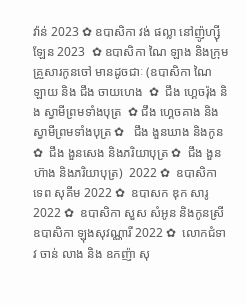វ៉ាន់ 2023 ✿ ឧបាសិកា វង់ ផល្លា នៅញ៉ូហ្ស៊ីឡែន 2023  ✿ ឧបាសិកា ណៃ ឡាង និងក្រុមគ្រួសារកូនចៅ មានដូចជាៈ (ឧបាសិកា ណៃ ឡាយ និង ជឹង ចាយហេង  ✿  ជឹង ហ្គេចរ៉ុង និង ស្វាមីព្រមទាំងបុត្រ  ✿ ជឹង ហ្គេចគាង និង ស្វាមីព្រមទាំងបុត្រ ✿   ជឹង ងួនឃាង និងកូន  ✿  ជឹង ងួនសេង និងភរិយាបុត្រ ✿  ជឹង ងួនហ៊ាង និងភរិយាបុត្រ)  2022 ✿  ឧបាសិកា ទេព សុគីម 2022 ✿  ឧបាសក ឌុក សារូ 2022 ✿  ឧបាសិកា សួស សំអូន និងកូនស្រី ឧបាសិកា ឡុងសុវណ្ណារី 2022 ✿  លោកជំទាវ ចាន់ លាង និង ឧកញ៉ា សុ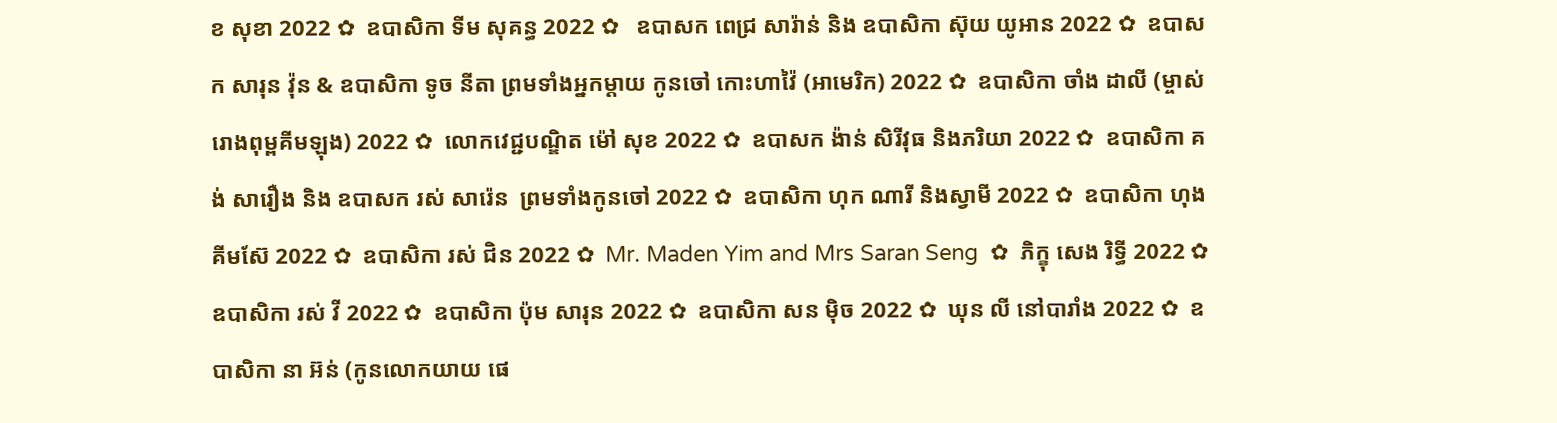ខ សុខា 2022 ✿  ឧបាសិកា ទីម សុគន្ធ 2022 ✿   ឧបាសក ពេជ្រ សារ៉ាន់ និង ឧបាសិកា ស៊ុយ យូអាន 2022 ✿  ឧបាសក សារុន វ៉ុន & ឧបាសិកា ទូច នីតា ព្រមទាំងអ្នកម្តាយ កូនចៅ កោះហាវ៉ៃ (អាមេរិក) 2022 ✿  ឧបាសិកា ចាំង ដាលី (ម្ចាស់រោងពុម្ពគីមឡុង) 2022 ✿  លោកវេជ្ជបណ្ឌិត ម៉ៅ សុខ 2022 ✿  ឧបាសក ង៉ាន់ សិរីវុធ និងភរិយា 2022 ✿  ឧបាសិកា គង់ សារឿង និង ឧបាសក រស់ សារ៉េន  ព្រមទាំងកូនចៅ 2022 ✿  ឧបាសិកា ហុក ណារី និងស្វាមី 2022 ✿  ឧបាសិកា ហុង គីមស៊ែ 2022 ✿  ឧបាសិកា រស់ ជិន 2022 ✿  Mr. Maden Yim and Mrs Saran Seng  ✿  ភិក្ខុ សេង រិទ្ធី 2022 ✿  ឧបាសិកា រស់ វី 2022 ✿  ឧបាសិកា ប៉ុម សារុន 2022 ✿  ឧបាសិកា សន ម៉ិច 2022 ✿  ឃុន លី នៅបារាំង 2022 ✿  ឧបាសិកា នា អ៊ន់ (កូនលោកយាយ ផេ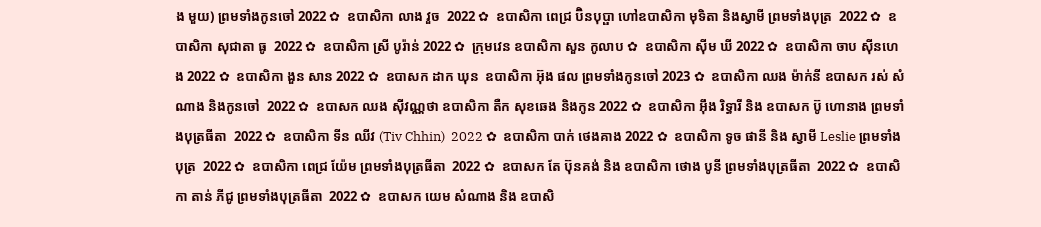ង មួយ) ព្រមទាំងកូនចៅ 2022 ✿  ឧបាសិកា លាង វួច  2022 ✿  ឧបាសិកា ពេជ្រ ប៊ិនបុប្ផា ហៅឧបាសិកា មុទិតា និងស្វាមី ព្រមទាំងបុត្រ  2022 ✿  ឧបាសិកា សុជាតា ធូ  2022 ✿  ឧបាសិកា ស្រី បូរ៉ាន់ 2022 ✿  ក្រុមវេន ឧបាសិកា សួន កូលាប ✿  ឧបាសិកា ស៊ីម ឃី 2022 ✿  ឧបាសិកា ចាប ស៊ីនហេង 2022 ✿  ឧបាសិកា ងួន សាន 2022 ✿  ឧបាសក ដាក ឃុន  ឧបាសិកា អ៊ុង ផល ព្រមទាំងកូនចៅ 2023 ✿  ឧបាសិកា ឈង ម៉ាក់នី ឧបាសក រស់ សំណាង និងកូនចៅ  2022 ✿  ឧបាសក ឈង សុីវណ្ណថា ឧបាសិកា តឺក សុខឆេង និងកូន 2022 ✿  ឧបាសិកា អុឹង រិទ្ធារី និង ឧបាសក ប៊ូ ហោនាង ព្រមទាំងបុត្រធីតា  2022 ✿  ឧបាសិកា ទីន ឈីវ (Tiv Chhin)  2022 ✿  ឧបាសិកា បាក់ ថេងគាង 2022 ✿  ឧបាសិកា ទូច ផានី និង ស្វាមី Leslie ព្រមទាំងបុត្រ  2022 ✿  ឧបាសិកា ពេជ្រ យ៉ែម ព្រមទាំងបុត្រធីតា  2022 ✿  ឧបាសក តែ ប៊ុនគង់ និង ឧបាសិកា ថោង បូនី ព្រមទាំងបុត្រធីតា  2022 ✿  ឧបាសិកា តាន់ ភីជូ ព្រមទាំងបុត្រធីតា  2022 ✿  ឧបាសក យេម សំណាង និង ឧបាសិ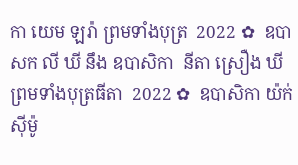កា យេម ឡរ៉ា ព្រមទាំងបុត្រ  2022 ✿  ឧបាសក លី ឃី នឹង ឧបាសិកា  នីតា ស្រឿង ឃី  ព្រមទាំងបុត្រធីតា  2022 ✿  ឧបាសិកា យ៉ក់ សុីម៉ូ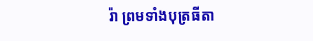រ៉ា ព្រមទាំងបុត្រធីតា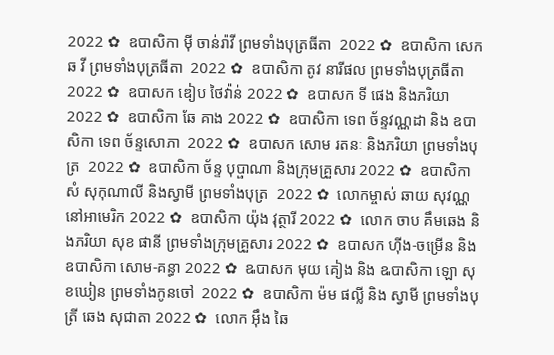2022 ✿  ឧបាសិកា មុី ចាន់រ៉ាវី ព្រមទាំងបុត្រធីតា  2022 ✿  ឧបាសិកា សេក ឆ វី ព្រមទាំងបុត្រធីតា  2022 ✿  ឧបាសិកា តូវ នារីផល ព្រមទាំងបុត្រធីតា  2022 ✿  ឧបាសក ឌៀប ថៃវ៉ាន់ 2022 ✿  ឧបាសក ទី ផេង និងភរិយា 2022 ✿  ឧបាសិកា ឆែ គាង 2022 ✿  ឧបាសិកា ទេព ច័ន្ទវណ្ណដា និង ឧបាសិកា ទេព ច័ន្ទសោភា  2022 ✿  ឧបាសក សោម រតនៈ និងភរិយា ព្រមទាំងបុត្រ  2022 ✿  ឧបាសិកា ច័ន្ទ បុប្ផាណា និងក្រុមគ្រួសារ 2022 ✿  ឧបាសិកា សំ សុកុណាលី និងស្វាមី ព្រមទាំងបុត្រ  2022 ✿  លោកម្ចាស់ ឆាយ សុវណ្ណ នៅអាមេរិក 2022 ✿  ឧបាសិកា យ៉ុង វុត្ថារី 2022 ✿  លោក ចាប គឹមឆេង និងភរិយា សុខ ផានី ព្រមទាំងក្រុមគ្រួសារ 2022 ✿  ឧបាសក ហ៊ីង-ចម្រើន និងឧបាសិកា សោម-គន្ធា 2022 ✿  ឩបាសក មុយ គៀង និង ឩបាសិកា ឡោ សុខឃៀន ព្រមទាំងកូនចៅ  2022 ✿  ឧបាសិកា ម៉ម ផល្លី និង ស្វាមី ព្រមទាំងបុត្រី ឆេង សុជាតា 2022 ✿  លោក អ៊ឹង ឆៃ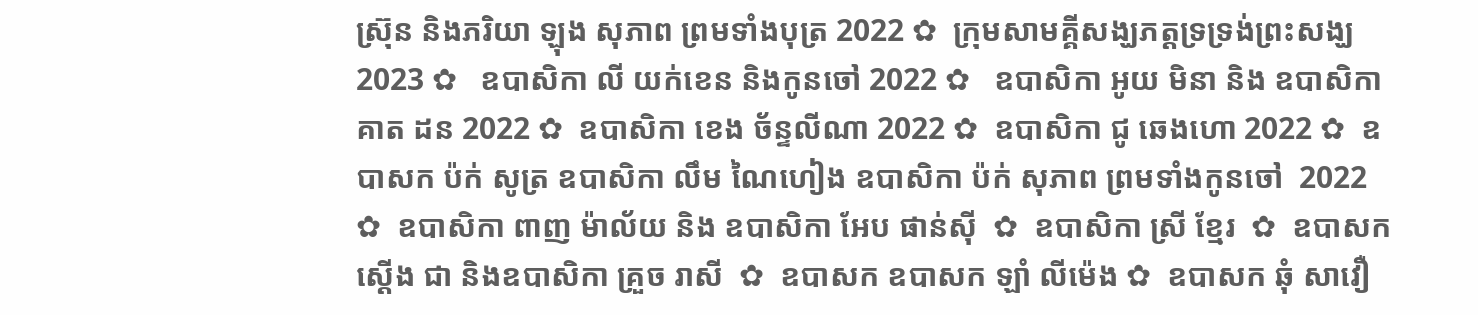ស្រ៊ុន និងភរិយា ឡុង សុភាព ព្រមទាំងបុត្រ 2022 ✿  ក្រុមសាមគ្គីសង្ឃភត្តទ្រទ្រង់ព្រះសង្ឃ 2023 ✿   ឧបាសិកា លី យក់ខេន និងកូនចៅ 2022 ✿   ឧបាសិកា អូយ មិនា និង ឧបាសិកា គាត ដន 2022 ✿  ឧបាសិកា ខេង ច័ន្ទលីណា 2022 ✿  ឧបាសិកា ជូ ឆេងហោ 2022 ✿  ឧបាសក ប៉ក់ សូត្រ ឧបាសិកា លឹម ណៃហៀង ឧបាសិកា ប៉ក់ សុភាព ព្រមទាំងកូនចៅ  2022 ✿  ឧបាសិកា ពាញ ម៉ាល័យ និង ឧបាសិកា អែប ផាន់ស៊ី  ✿  ឧបាសិកា ស្រី ខ្មែរ  ✿  ឧបាសក ស្តើង ជា និងឧបាសិកា គ្រួច រាសី  ✿  ឧបាសក ឧបាសក ឡាំ លីម៉េង ✿  ឧបាសក ឆុំ សាវឿ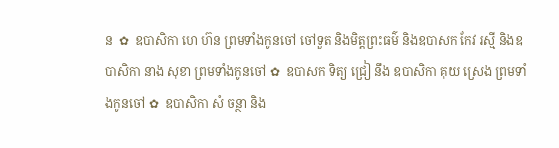ន  ✿  ឧបាសិកា ហេ ហ៊ន ព្រមទាំងកូនចៅ ចៅទួត និងមិត្តព្រះធម៌ និងឧបាសក កែវ រស្មី និងឧបាសិកា នាង សុខា ព្រមទាំងកូនចៅ ✿  ឧបាសក ទិត្យ ជ្រៀ នឹង ឧបាសិកា គុយ ស្រេង ព្រមទាំងកូនចៅ ✿  ឧបាសិកា សំ ចន្ថា និង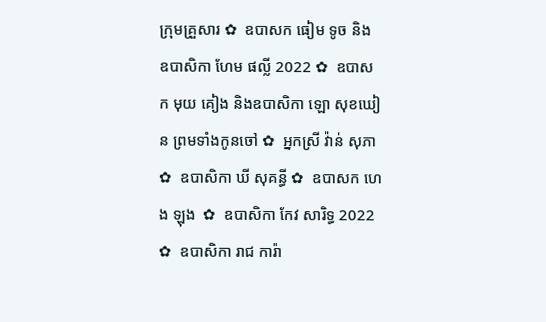ក្រុមគ្រួសារ ✿  ឧបាសក ធៀម ទូច និង ឧបាសិកា ហែម ផល្លី 2022 ✿  ឧបាសក មុយ គៀង និងឧបាសិកា ឡោ សុខឃៀន ព្រមទាំងកូនចៅ ✿  អ្នកស្រី វ៉ាន់ សុភា ✿  ឧបាសិកា ឃី សុគន្ធី ✿  ឧបាសក ហេង ឡុង  ✿  ឧបាសិកា កែវ សារិទ្ធ 2022 ✿  ឧបាសិកា រាជ ការ៉ា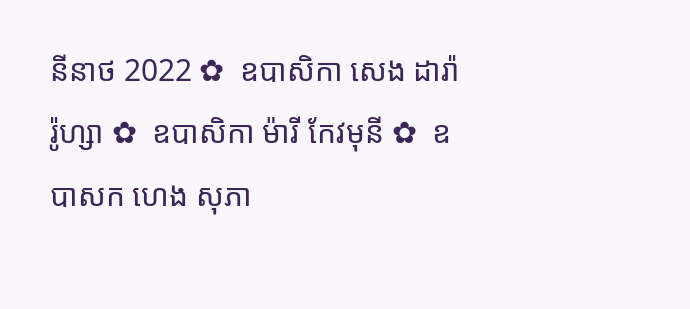នីនាថ 2022 ✿  ឧបាសិកា សេង ដារ៉ារ៉ូហ្សា ✿  ឧបាសិកា ម៉ារី កែវមុនី ✿  ឧបាសក ហេង សុភា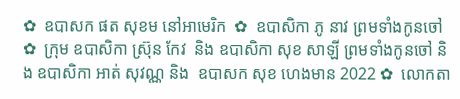✿  ឧបាសក ផត សុខម នៅអាមេរិក  ✿  ឧបាសិកា ភូ នាវ ព្រមទាំងកូនចៅ ✿  ក្រុម ឧបាសិកា ស្រ៊ុន កែវ  និង ឧបាសិកា សុខ សាឡី ព្រមទាំងកូនចៅ និង ឧបាសិកា អាត់ សុវណ្ណ និង  ឧបាសក សុខ ហេងមាន 2022 ✿  លោកតា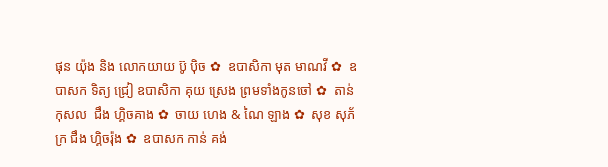ផុន យ៉ុង និង លោកយាយ ប៊ូ ប៉ិច ✿  ឧបាសិកា មុត មាណវី ✿  ឧបាសក ទិត្យ ជ្រៀ ឧបាសិកា គុយ ស្រេង ព្រមទាំងកូនចៅ ✿  តាន់ កុសល  ជឹង ហ្គិចគាង ✿  ចាយ ហេង & ណៃ ឡាង ✿  សុខ សុភ័ក្រ ជឹង ហ្គិចរ៉ុង ✿  ឧបាសក កាន់ គង់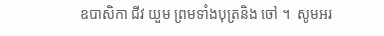ឧបាសិកា ជីវ យួម ព្រមទាំងបុត្រនិង ចៅ ។  សូមអរ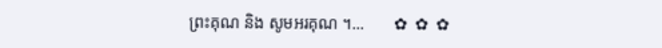ព្រះគុណ និង សូមអរគុណ ។...       ✿  ✿  ✿